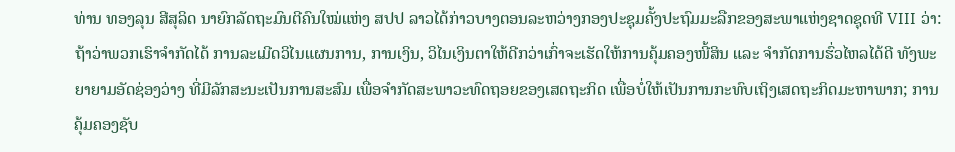ທ່ານ ທອງລຸນ ສີສຸລິດ ນາຍົກລັດຖະມົນຕີຄົນໃໝ່ແຫ່ງ ສປປ ລາວໄດ້ກ່າວບາງຕອນລະຫວ່າງກອງປະຊຸມຄັ້ງປະຖົມມະລືກຂອງສະພາແຫ່ງຊາດຊຸດທີ VIII ວ່າ: ຖ້າວ່າພວກເຮົາຈຳກັດໄດ້ ການລະເມີດວິໄນແຜນການ, ການເງິນ, ວິໄນເງິນຕາໃຫ້ດີກວ່າເກົ່າຈະເຮັດໃຫ້ການຄຸ້ມຄອງໜີ້ສິນ ແລະ ຈຳກັດການຮົ່ວໄຫລໄດ້ດີ ທັງພະຍາຍາມອັດຊ່ອງວ່າງ ທີ່ມີລັກສະນະເປັນການສະສົມ ເພື່ອຈຳກັດສະພາວະທົດຖອຍຂອງເສດຖະກິດ ເພື່ອບໍ່ໃຫ້ເປັນການກະທົບເຖິງເສດຖະກິດມະຫາພາກ; ການຄຸ້ມຄອງຊັບ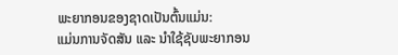ພະຍາກອນຂອງຊາດເປັນຕົ້ນແມ່ນ:
ແມ່ນການຈັດສັນ ແລະ ນຳໃຊ້ຊັບພະຍາກອນ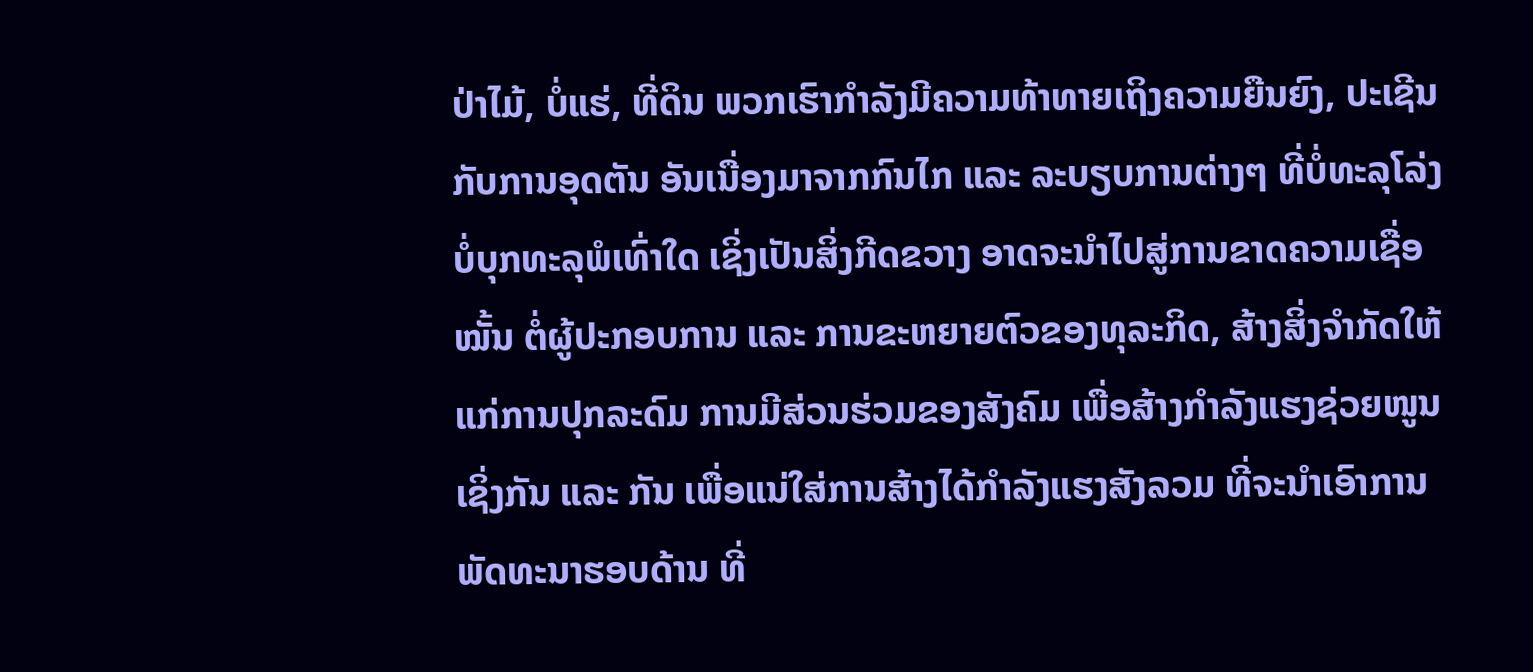ປ່າໄມ້, ບໍ່ແຮ່, ທີ່ດິນ ພວກເຮົາກຳລັງມີຄວາມທ້າທາຍເຖິງຄວາມຍືນຍົງ, ປະເຊີນກັບການອຸດຕັນ ອັນເນື່ອງມາຈາກກົນໄກ ແລະ ລະບຽບການຕ່າງໆ ທີ່ບໍ່ທະລຸໂລ່ງ ບໍ່ບຸກທະລຸພໍເທົ່າໃດ ເຊິ່ງເປັນສິ່ງກີດຂວາງ ອາດຈະນຳໄປສູ່ການຂາດຄວາມເຊື່ອໝັ້ນ ຕໍ່ຜູ້ປະກອບການ ແລະ ການຂະຫຍາຍຕົວຂອງທຸລະກິດ, ສ້າງສິ່ງຈຳກັດໃຫ້ແກ່ການປຸກລະດົມ ການມີສ່ວນຮ່ວມຂອງສັງຄົມ ເພື່ອສ້າງກຳລັງແຮງຊ່ວຍໜູນເຊິ່ງກັນ ແລະ ກັນ ເພື່ອແນ່ໃສ່ການສ້າງໄດ້ກຳລັງແຮງສັງລວມ ທີ່ຈະນຳເອົາການພັດທະນາຮອບດ້ານ ທີ່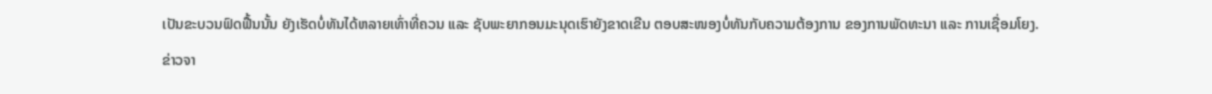ເປັນຂະບວນຟົດຟື້ນນັ້ນ ຍັງເຮັດບໍ່ທັນໄດ້ຫລາຍເທົ່າທີ່ຄວນ ແລະ ຊັບພະຍາກອນມະນຸດເຮົາຍັງຂາດເຂີນ ຕອບສະໜອງບໍ່ທັນກັບຄວາມຕ້ອງການ ຂອງການພັດທະນາ ແລະ ການເຊື່ອມໂຍງ.
ຂ່າວຈາ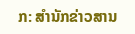ກ: ສຳນັກຂ່າວສານ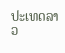ປະເທດລາວ